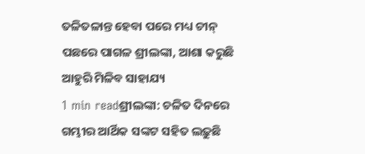ତଳିତଳାନ୍ତ ହେବା ପରେ ମଧ୍ୟ ଚୀନ୍ ପଛରେ ପାଗଳ ଶ୍ରୀଲଙ୍କା, ଆଶା କରୁଛି ଆହୁରି ମିଳିବ ସାହାଯ୍ୟ
1 min readଶ୍ରୀଲଙ୍କା: ଚଳିତ ଦିନରେ ଗମ୍ଭୀର ଆର୍ଥିକ ସଙ୍କଟ ସହିତ ଲଢ଼ୁଛି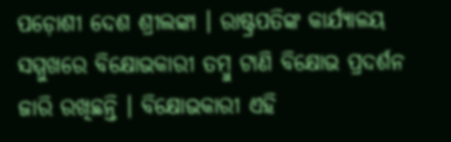ପଡ଼ୋଶୀ ଦେଶ ଶ୍ରୀଲଙ୍କା । ରାଷ୍ଟ୍ରପତିଙ୍କ କାର୍ଯ୍ୟାଳୟ ସମ୍ମୁଖରେ ବିକ୍ଷୋଭକାରୀ ତମ୍ବୁ ଟାଣି ବିକ୍ଷୋଭ ପ୍ରଦର୍ଶନ ଜାରି ରଖିଛନ୍ତି । ବିକ୍ଷୋଭକାରୀ ଏହି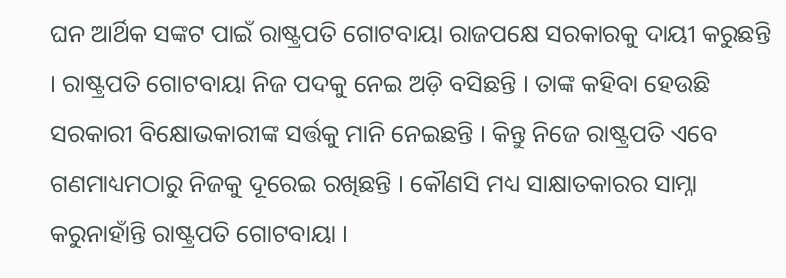ଘନ ଆର୍ଥିକ ସଙ୍କଟ ପାଇଁ ରାଷ୍ଟ୍ରପତି ଗୋଟବାୟା ରାଜପକ୍ଷେ ସରକାରକୁ ଦାୟୀ କରୁଛନ୍ତି । ରାଷ୍ଟ୍ରପତି ଗୋଟବାୟା ନିଜ ପଦକୁ ନେଇ ଅଡ଼ି ବସିଛନ୍ତି । ତାଙ୍କ କହିବା ହେଉଛି ସରକାରୀ ବିକ୍ଷୋଭକାରୀଙ୍କ ସର୍ତ୍ତକୁ ମାନି ନେଇଛନ୍ତି । କିନ୍ତୁ ନିଜେ ରାଷ୍ଟ୍ରପତି ଏବେ ଗଣମାଧ୍ୟମଠାରୁ ନିଜକୁ ଦୂରେଇ ରଖିଛନ୍ତି । କୌଣସି ମଧ୍ୟ ସାକ୍ଷାତକାରର ସାମ୍ନା କରୁନାହାଁନ୍ତି ରାଷ୍ଟ୍ରପତି ଗୋଟବାୟା ।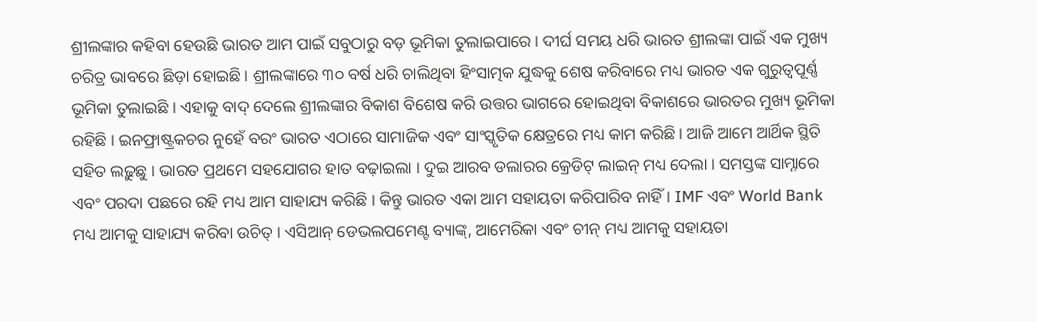ଶ୍ରୀଲଙ୍କାର କହିବା ହେଉଛି ଭାରତ ଆମ ପାଇଁ ସବୁଠାରୁ ବଡ଼ ଭୂମିକା ତୁଲାଇପାରେ । ଦୀର୍ଘ ସମୟ ଧରି ଭାରତ ଶ୍ରୀଲଙ୍କା ପାଇଁ ଏକ ମୁଖ୍ୟ ଚରିତ୍ର ଭାବରେ ଛିଡ଼ା ହୋଇଛି । ଶ୍ରୀଲଙ୍କାରେ ୩୦ ବର୍ଷ ଧରି ଚାଲିଥିବା ହିଂସାତ୍ମକ ଯୁଦ୍ଧକୁ ଶେଷ କରିବାରେ ମଧ୍ୟ ଭାରତ ଏକ ଗୁରୁତ୍ୱପୂର୍ଣ୍ଣ ଭୂମିକା ତୁଲାଇଛି । ଏହାକୁ ବାଦ୍ ଦେଲେ ଶ୍ରୀଲଙ୍କାର ବିକାଶ ବିଶେଷ କରି ଉତ୍ତର ଭାଗରେ ହୋଇଥିବା ବିକାଶରେ ଭାରତର ମୁଖ୍ୟ ଭୂମିକା ରହିଛି । ଇନଫ୍ରାଷ୍ଟ୍ରକଚର ନୁହେଁ ବରଂ ଭାରତ ଏଠାରେ ସାମାଜିକ ଏବଂ ସାଂସ୍କୃତିକ କ୍ଷେତ୍ରରେ ମଧ୍ୟ କାମ କରିଛି । ଆଜି ଆମେ ଆର୍ଥିକ ସ୍ଥିତି ସହିତ ଲଢ଼ୁଛୁ । ଭାରତ ପ୍ରଥମେ ସହଯୋଗର ହାତ ବଢ଼ାଇଲା । ଦୁଇ ଆରବ ଡଲାରର କ୍ରେଡିଟ୍ ଲାଇନ୍ ମଧ୍ୟ ଦେଲା । ସମସ୍ତଙ୍କ ସାମ୍ନାରେ ଏବଂ ପରଦା ପଛରେ ରହି ମଧ୍ୟ ଆମ ସାହାଯ୍ୟ କରିଛି । କିନ୍ତୁ ଭାରତ ଏକା ଆମ ସହାୟତା କରିପାରିବ ନାହିଁ । IMF ଏବଂ World Bank ମଧ୍ୟ ଆମକୁ ସାହାଯ୍ୟ କରିବା ଉଚିତ୍ । ଏସିଆନ୍ ଡେଭଲପମେଣ୍ଟ ବ୍ୟାଙ୍କ୍, ଆମେରିକା ଏବଂ ଚୀନ୍ ମଧ୍ୟ ଆମକୁ ସହାୟତା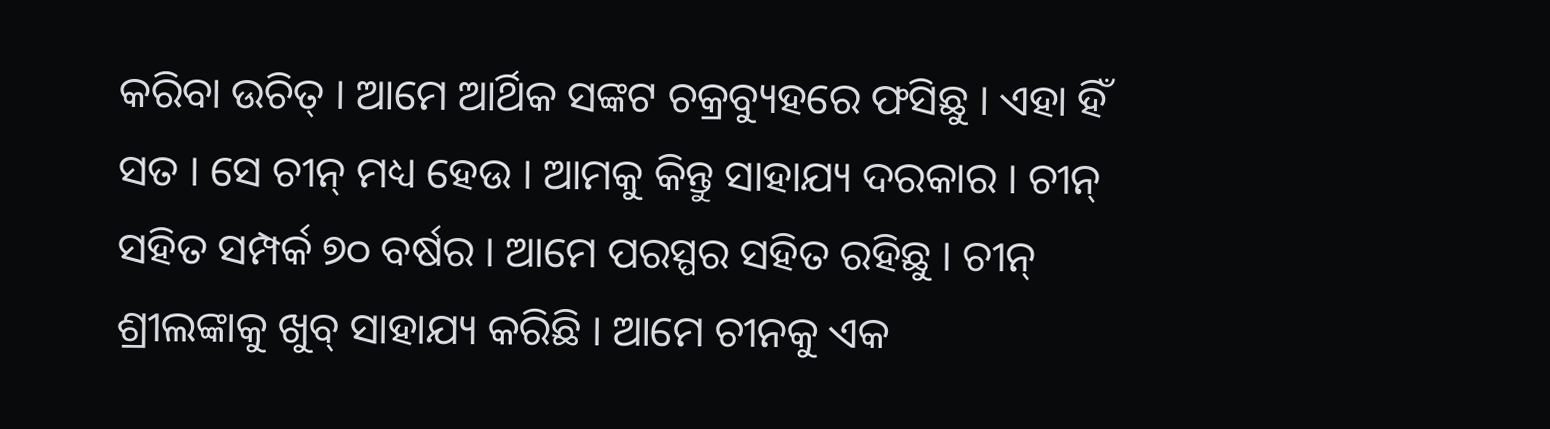କରିବା ଉଚିତ୍ । ଆମେ ଆର୍ଥିକ ସଙ୍କଟ ଚକ୍ରବ୍ୟୁହରେ ଫସିଛୁ । ଏହା ହିଁ ସତ । ସେ ଚୀନ୍ ମଧ୍ୟ ହେଉ । ଆମକୁ କିନ୍ତୁ ସାହାଯ୍ୟ ଦରକାର । ଚୀନ୍ ସହିତ ସମ୍ପର୍କ ୭୦ ବର୍ଷର । ଆମେ ପରସ୍ପର ସହିତ ରହିଛୁ । ଚୀନ୍ ଶ୍ରୀଲଙ୍କାକୁ ଖୁବ୍ ସାହାଯ୍ୟ କରିଛି । ଆମେ ଚୀନକୁ ଏକ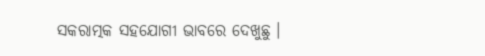ସକରାତ୍ମକ ସହଯୋଗୀ ଭାବରେ ଦେଖୁଛୁ ।